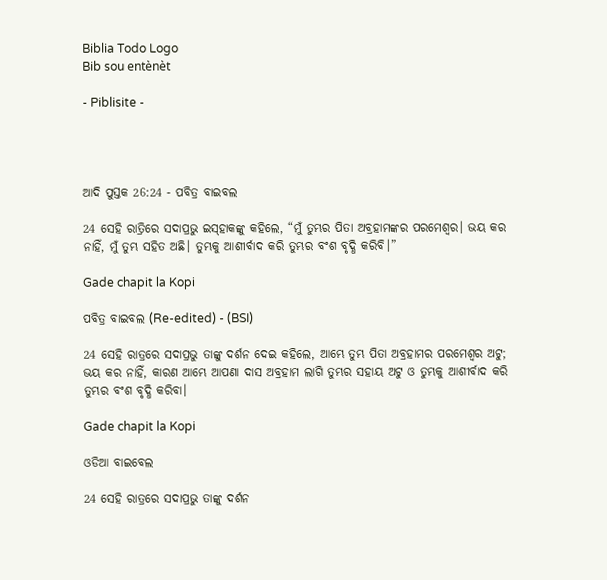Biblia Todo Logo
Bib sou entènèt

- Piblisite -




ଆଦି ପୁସ୍ତକ 26:24 - ପବିତ୍ର ବାଇବଲ

24 ସେହି ରାତ୍ରିରେ ସଦାପ୍ରଭୁ ଇ‌ସ୍‌ହାକଙ୍କୁ କହିଲେ, “ମୁଁ ତୁମ୍ଭର ପିତା ଅବ୍ରହାମଙ୍କର ପରମେଶ୍ୱର। ଭୟ କର ନାହିଁ, ମୁଁ ତୁମ୍ଭ ସହିତ ଅଛି। ତୁମ୍ଭକୁ ଆଶୀର୍ବାଦ କରି ତୁମ୍ଭର ବଂଶ ବୃଦ୍ଧି କରିବି।”

Gade chapit la Kopi

ପବିତ୍ର ବାଇବଲ (Re-edited) - (BSI)

24 ସେହି ରାତ୍ରରେ ସଦାପ୍ରଭୁ ତାଙ୍କୁ ଦର୍ଶନ ଦେଇ କହିଲେ, ଆମ୍ଭେ ତୁମ୍ଭ ପିତା ଅବ୍ରହାମର ପରମେଶ୍ଵର ଅଟୁ; ଭୟ କର ନାହିଁ, କାରଣ ଆମ୍ଭେ ଆପଣା ଦାସ ଅବ୍ରହାମ ଲାଗି ତୁମ୍ଭର ସହାୟ ଅଟୁ ଓ ତୁମ୍ଭକୁ ଆଶୀର୍ବାଦ କରି ତୁମ୍ଭର ବଂଶ ବୃଦ୍ଧି କରିବା।

Gade chapit la Kopi

ଓଡିଆ ବାଇବେଲ

24 ସେହି ରାତ୍ରରେ ସଦାପ୍ରଭୁ ତାଙ୍କୁ ଦର୍ଶନ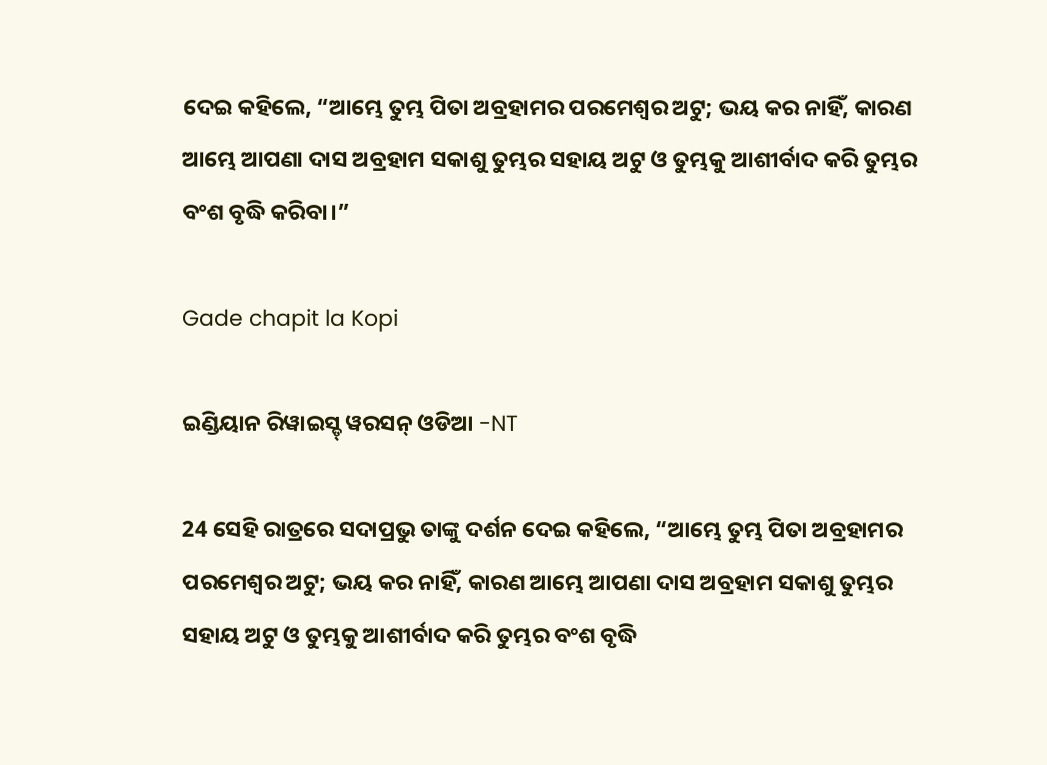ଦେଇ କହିଲେ, “ଆମ୍ଭେ ତୁମ୍ଭ ପିତା ଅବ୍ରହାମର ପରମେଶ୍ୱର ଅଟୁ; ଭୟ କର ନାହିଁ, କାରଣ ଆମ୍ଭେ ଆପଣା ଦାସ ଅବ୍ରହାମ ସକାଶୁ ତୁମ୍ଭର ସହାୟ ଅଟୁ ଓ ତୁମ୍ଭକୁ ଆଶୀର୍ବାଦ କରି ତୁମ୍ଭର ବଂଶ ବୃଦ୍ଧି କରିବା।”

Gade chapit la Kopi

ଇଣ୍ଡିୟାନ ରିୱାଇସ୍ଡ୍ ୱରସନ୍ ଓଡିଆ -NT

24 ସେହି ରାତ୍ରରେ ସଦାପ୍ରଭୁ ତାଙ୍କୁ ଦର୍ଶନ ଦେଇ କହିଲେ, “ଆମ୍ଭେ ତୁମ୍ଭ ପିତା ଅବ୍ରହାମର ପରମେଶ୍ୱର ଅଟୁ; ଭୟ କର ନାହିଁ, କାରଣ ଆମ୍ଭେ ଆପଣା ଦାସ ଅବ୍ରହାମ ସକାଶୁ ତୁମ୍ଭର ସହାୟ ଅଟୁ ଓ ତୁମ୍ଭକୁ ଆଶୀର୍ବାଦ କରି ତୁମ୍ଭର ବଂଶ ବୃଦ୍ଧି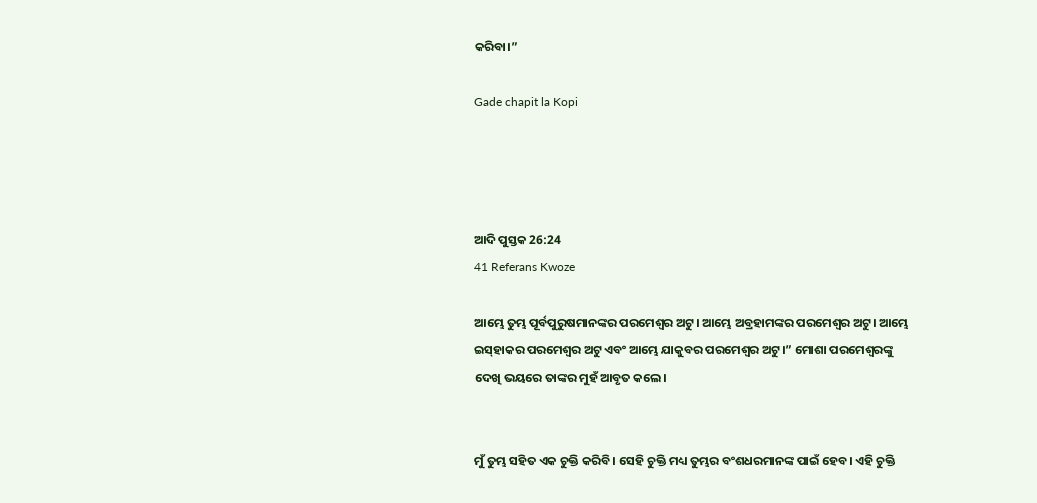କରିବା।”

Gade chapit la Kopi




ଆଦି ପୁସ୍ତକ 26:24
41 Referans Kwoze

ଆମ୍ଭେ ତୁମ୍ଭ ପୂର୍ବପୁରୁଷମାନଙ୍କର ପରମେଶ୍ୱର ଅଟୁ। ଆମ୍ଭେ ଅବ୍ରହାମଙ୍କର ପରମେଶ୍ୱର ଅଟୁ। ଆମ୍ଭେ ଇ‌ସ୍‌ହାକର ପରମେଶ୍ୱର ଅଟୁ ଏବଂ ଆମ୍ଭେ ଯାକୁବର ପରମେଶ୍ୱର ଅଟୁ।” ମୋଶା ପରମେଶ୍ୱରଙ୍କୁ ଦେଖି ଭୟରେ ତାଙ୍କର ମୁହଁ ଆବୃତ କଲେ।


ମୁଁ ତୁମ୍ଭ ସହିତ ଏକ ଚୁକ୍ତି କରିବି। ସେହି ଚୁକ୍ତି ମଧ୍ୟ ତୁମ୍ଭର ବଂଶଧରମାନଙ୍କ ପାଇଁ ହେବ। ଏହି ଚୁକ୍ତି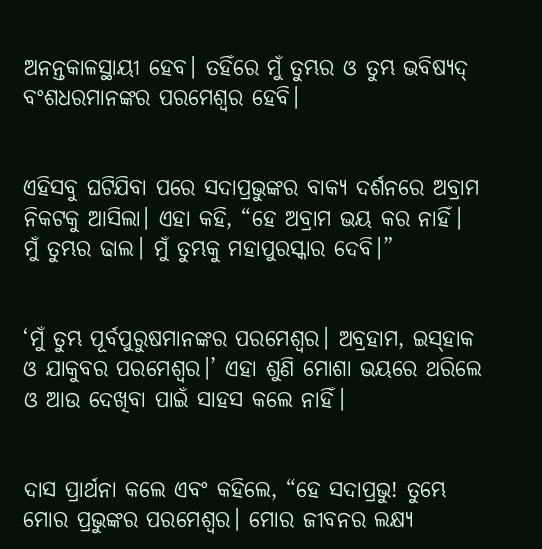ଅନନ୍ତକାଳସ୍ଥାୟୀ ହେବ। ତହିଁରେ ମୁଁ ତୁମ୍ଭର ଓ ତୁମ୍ଭ ଭବିଷ୍ୟ‌ଦ୍‌ ବଂଶଧରମାନଙ୍କର ପରମେଶ୍ୱର ହେବି।


ଏହିସବୁ ଘଟିଯିବା ପରେ ସଦାପ୍ରଭୁଙ୍କର ବାକ୍ୟ ଦର୍ଶନରେ ଅବ୍ରାମ ନିକଟକୁ ଆସିଲା। ଏହା କହି, “ହେ ଅବ୍ରାମ ଭୟ କର ନାହିଁ। ମୁଁ ତୁମ୍ଭର ଢାଲ। ମୁଁ ତୁମ୍ଭକୁ ମହାପୁରସ୍କାର ଦେବି।”


‘ମୁଁ ତୁମ୍ଭ ପୂର୍ବପୁରୁଷମାନଙ୍କର ପରମେଶ୍ୱର। ଅବ୍ରହାମ, ଇ‌ସ୍‌ହାକ ଓ ଯାକୁବର ପରମେଶ୍ୱର।’ ଏହା ଶୁଣି ମୋଶା ଭୟରେ ଥରିଲେ ଓ ଆଉ ଦେଖିବା ପାଇଁ ସାହସ କଲେ ନାହିଁ।


ଦାସ ପ୍ରାର୍ଥନା କଲେ ଏବଂ କହିଲେ, “ହେ ସଦାପ୍ରଭୁ! ତୁମ୍ଭେ ମୋର ପ୍ରଭୁଙ୍କର ପରମେଶ୍ୱର। ମୋର ଜୀବନର ଲକ୍ଷ୍ୟ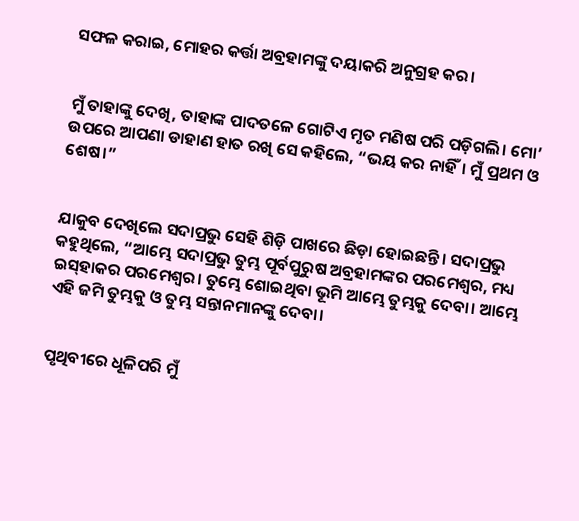ସଫଳ କରାଇ, ମୋହର କର୍ତ୍ତା ଅବ୍ରହାମଙ୍କୁ ଦୟାକରି ଅନୁଗ୍ରହ କର।


ମୁଁ ତାହାଙ୍କୁ ଦେଖି, ତାହାଙ୍କ ପାଦତଳେ ଗୋଟିଏ ମୃତ ମଣିଷ ପରି ପଡ଼ିଗଲି। ମୋ’ ଉପରେ ଆପଣା ଡାହାଣ ହାତ ରଖି ସେ କହିଲେ, “ଭୟ କର ନାହିଁ। ମୁଁ ପ୍ରଥମ ଓ ଶେଷ।”


ଯାକୁବ ଦେଖିଲେ ସଦାପ୍ରଭୁ ସେହି ଶିଡ଼ି ପାଖରେ ଛିଡ଼ା ହୋଇଛନ୍ତି। ସଦାପ୍ରଭୁ କହୁଥିଲେ, “ଆମ୍ଭେ ସଦାପ୍ରଭୁ ତୁମ୍ଭ ପୂର୍ବପୁରୁଷ ଅବ୍ରହାମଙ୍କର ପରମେଶ୍ୱର, ମଧ୍ୟ ଇ‌ସ୍‌ହାକର ପରମେଶ୍ୱର। ତୁମ୍ଭେ ଶୋଇଥିବା ଭୂମି ଆମ୍ଭେ ତୁମ୍ଭକୁ ଦେବା। ଆମ୍ଭେ ଏହି ଜମି ତୁମ୍ଭକୁ ଓ ତୁମ୍ଭ ସନ୍ତାନମାନଙ୍କୁ ଦେବା।


ପୃଥିବୀରେ ଧୂଳିପରି ମୁଁ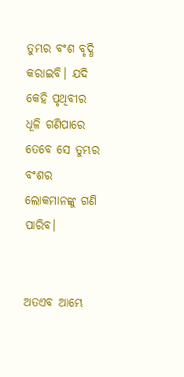ତୁମ୍ଭର ବଂଶ ବୃଦ୍ଧି କରାଇବି। ଯଦି କେହି ପୃଥିବୀର ଧୂଳି ଗଣିପାରେ ତେବେ ସେ ତୁମ୍ଭର ବଂଶର ଲୋକମାନଙ୍କୁ ଗଣି ପାରିବ।


ଅତଏବ ଆମ୍ଭେ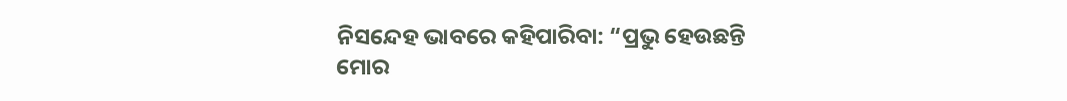ନିସନ୍ଦେହ ଭାବରେ କହିପାରିବା: “ପ୍ରଭୁ ହେଉଛନ୍ତି ମୋର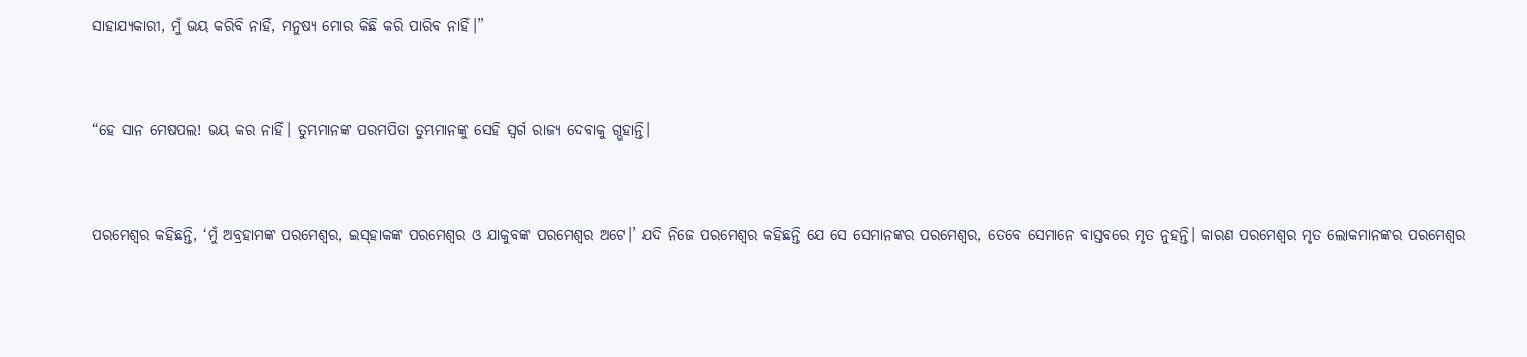ସାହାଯ୍ୟକାରୀ, ମୁଁ ଭୟ କରିବି ନାହିଁ, ମନୁଷ୍ୟ ମୋର କିଛି କରି ପାରିବ ନାହିଁ।”


“ହେ ସାନ ମେଷପଲ! ଭୟ କର ନାହିଁ। ତୁମ୍ଭମାନଙ୍କ ପରମପିତା ତୁମ୍ଭମାନଙ୍କୁ ସେହି ସ୍ୱର୍ଗ ରାଜ୍ୟ ଦେବାକୁ ଗ୍ଭହାନ୍ତି।


ପରମେଶ୍ୱର କହିଛନ୍ତି, ‘ମୁଁ ଅବ୍ରହାମଙ୍କ ପରମେଶ୍ୱର, ଇ‌‌ସ୍‌‌ହାକଙ୍କ ପରମେଶ୍ୱର ଓ ଯାକୁବଙ୍କ ପରମେଶ୍ୱର ଅଟେ।’ ଯଦି ନିଜେ ପରମେଶ୍ୱର କହିଛନ୍ତି ଯେ ସେ ସେମାନଙ୍କର ପରମେଶ୍ୱର, ତେବେ ସେମାନେ ବାସ୍ତବରେ ମୃତ ନୁହନ୍ତି। କାରଣ ପରମେଶ୍ୱର ମୃତ ଲୋକମାନଙ୍କର ପରମେଶ୍ୱର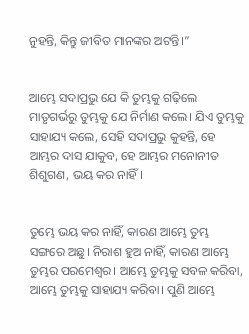ନୁହନ୍ତି, କିନ୍ତୁ ଜୀବିତ ମାନଙ୍କର ଅଟନ୍ତି।”


ଆମ୍ଭେ ସଦାପ୍ରଭୁ ଯେ କି ତୁମ୍ଭକୁ ଗଢ଼ିଲେ ମାତୃଗର୍ଭରୁ ତୁମ୍ଭକୁ ଯେ ନିର୍ମାଣ କଲେ। ଯିଏ ତୁମ୍ଭକୁ ସାହାଯ୍ୟ କଲେ, ସେହି ସଦାପ୍ରଭୁ କୁହନ୍ତି, ହେ ଆମ୍ଭର ଦାସ ଯାକୁବ, ହେ ଆମ୍ଭର ମନୋନୀତ ଶିଶୁଗଣ, ଭୟ କର ନାହିଁ।


ତୁମ୍ଭେ ଭୟ କର ନାହିଁ, କାରଣ ଆମ୍ଭେ ତୁମ୍ଭ ସଙ୍ଗରେ ଅଛୁ। ନିରାଶ ହୁଅ ନାହିଁ, କାରଣ ଆମ୍ଭେ ତୁମ୍ଭର ପରମେଶ୍ୱର। ଆମ୍ଭେ ତୁମ୍ଭକୁ ସବଳ କରିବା, ଆମ୍ଭେ ତୁମ୍ଭକୁ ସାହାଯ୍ୟ କରିବା। ପୁଣି ଆମ୍ଭେ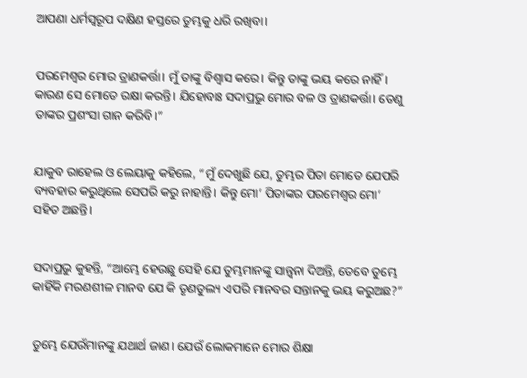ଆପଣା ଧର୍ମସ୍ୱରୂପ ଦକ୍ଷିଣ ହସ୍ତରେ ତୁମ୍ଭକୁ ଧରି ରଖିବା।


ପରମେଶ୍ୱର ମୋର ତ୍ରାଣକର୍ତ୍ତା। ମୁଁ ତାଙ୍କୁ ବିଶ୍ୱାସ କରେ। କିନ୍ତୁ ତାଙ୍କୁ ଭୟ କରେ ନାହିଁ। କାରଣ ସେ ମୋତେ ରକ୍ଷା କରନ୍ତି। ଯିହୋବାଃ ସଦାପ୍ରଭୁ ମୋର ବଳ ଓ ତ୍ରାଣକର୍ତ୍ତା। ତେଣୁ ତାଙ୍କର ପ୍ରଶଂସା ଗାନ କରିବି।”


ଯାକୁବ ରାହେଲ ଓ ଲେୟାକୁ କହିଲେ, “ମୁଁ ଦେଖୁଛି ଯେ, ତୁମ୍ଭର ପିତା ମୋତେ ଯେପରି ବ୍ୟବହାର କରୁଥିଲେ ସେପରି କରୁ ନାହାନ୍ତି। କିନ୍ତୁ ମୋ’ ପିତାଙ୍କର ପରମେଶ୍ୱର ମୋ’ ସହିତ ଅଛନ୍ତି।


ସଦାପ୍ରଭୁ କୁହନ୍ତି, “ଆମ୍ଭେ ହେଉଛୁ ସେହି ଯେ ତୁମ୍ଭମାନଙ୍କୁ ସାନ୍ତ୍ୱନା ଦିଅନ୍ତି, ତେବେ ତୁମ୍ଭେ କାହିଁକି ମରଣଶୀଳ ମାନବ ଯେ କି ତୃଣତୁଲ୍ୟ ଏପରି ମାନବର ସନ୍ତାନକୁ ଭୟ କରୁଅଛ?”


ତୁମ୍ଭେ ଯେଉଁମାନଙ୍କୁ ଯଥାର୍ଥ ଜାଣ। ଯେଉଁ ଲୋକମାନେ ମୋର ଶିକ୍ଷା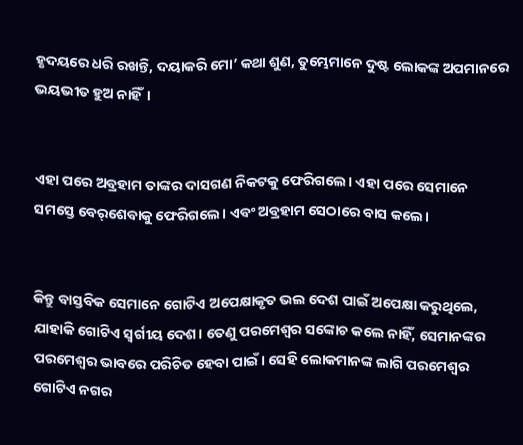ହୃଦୟରେ ଧରି ରଖନ୍ତି, ଦୟାକରି ମୋ’ କଥା ଶୁଣ, ତୁମ୍ଭେମାନେ ଦୁଷ୍ଟ ଲୋକଙ୍କ ଅପମାନରେ ଭୟଭୀତ ହୁଅ ନାହିଁ।


ଏହା ପରେ ଅବ୍ରହାମ ତାଙ୍କର ଦାସଗଣ ନିକଟକୁ ଫେରିଗଲେ। ଏହା ପରେ ସେମାନେ ସମସ୍ତେ ‌ବେ‌ର୍‌ଶେବାକୁ ଫେରିଗଲେ। ଏବଂ ଅବ୍ରହାମ ସେଠାରେ ବାସ କଲେ।


କିନ୍ତୁ ବାସ୍ତବିକ ସେମାନେ ଗୋଟିଏ ଅପେକ୍ଷାକୃତ ଭଲ ଦେଶ ପାଇଁ ଅପେକ୍ଷା କରୁଥିଲେ, ଯାହାକି ଗୋଟିଏ ସ୍ୱର୍ଗୀୟ ଦେଶ। ତେଣୁ ପରମେଶ୍ୱର ସଙ୍କୋଚ କଲେ ନାହିଁ, ସେମାନଙ୍କର ପରମେଶ୍ୱର ଭାବରେ ପରିଚିତ ହେବା ପାଇଁ। ସେହି ଲୋକମାନଙ୍କ ଲାଗି ପରମେଶ୍ୱର ଗୋଟିଏ ନଗର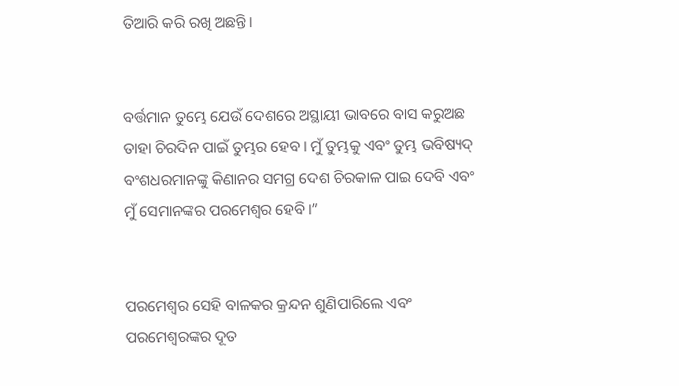ତିଆରି କରି ରଖି ଅଛନ୍ତି।


ବର୍ତ୍ତମାନ ତୁମ୍ଭେ ଯେଉଁ ଦେଶରେ ଅସ୍ଥାୟୀ ଭାବରେ ବାସ କରୁଅଛ ତାହା ଚିରଦିନ ପାଇଁ ତୁମ୍ଭର ହେବ। ମୁଁ ତୁମ୍ଭକୁ ଏବଂ ତୁମ୍ଭ ଭବିଷ୍ୟ‌ଦ୍‌ ବଂଶଧରମାନଙ୍କୁ କିଣାନର ସମଗ୍ର ଦେଶ ଚିରକାଳ ପାଇ ଦେବି ଏବଂ ମୁଁ ସେମାନଙ୍କର ପରମେଶ୍ୱର ହେବି।”


ପରମେଶ୍ୱର ସେହି ବାଳକର କ୍ରନ୍ଦନ ଶୁଣିପାରିଲେ ଏବଂ ପରମେଶ୍ୱରଙ୍କର ଦୂତ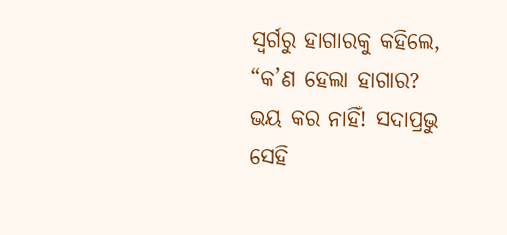ସ୍ୱର୍ଗରୁ ହାଗାରକୁ କହିଲେ, “କ’ଣ ହେଲା ହାଗାର? ଭୟ କର ନାହିଁ! ସଦାପ୍ରଭୁ ସେହି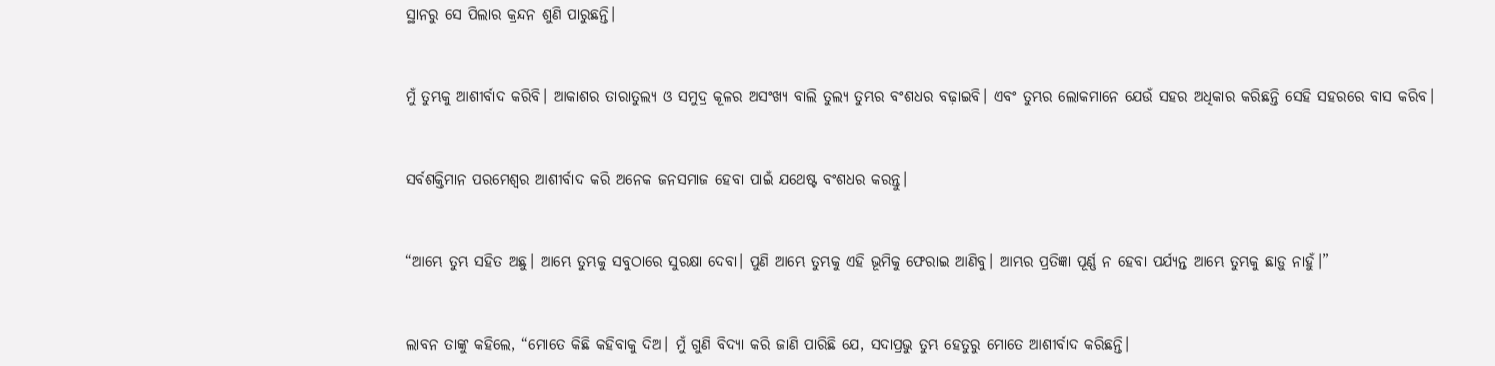ସ୍ଥାନରୁ ସେ ପିଲାର କ୍ରନ୍ଦନ ଶୁଣି ପାରୁଛନ୍ତି।


ମୁଁ ତୁମ୍ଭକୁ ଆଶୀର୍ବାଦ କରିବି। ଆକାଶର ତାରାତୁଲ୍ୟ ଓ ସମୁଦ୍ର କୂଳର ଅସଂଖ୍ୟ ବାଲି ତୁଲ୍ୟ ତୁମ୍ଭର ବଂଶଧର ବଢ଼ାଇବି। ଏବଂ ତୁମ୍ଭର ଲୋକମାନେ ଯେଉଁ ସହର ଅଧିକାର କରିଛନ୍ତି ସେହି ସହରରେ ବାସ କରିବ।


ସର୍ବଶକ୍ତିମାନ ପରମେଶ୍ୱର ଆଶୀର୍ବାଦ କରି ଅନେକ ଜନସମାଜ ହେବା ପାଇଁ ଯଥେଷ୍ଟ ବଂଶଧର କରନ୍ତୁ।


“ଆମ୍ଭେ ତୁମ୍ଭ ସହିତ ଅଛୁ। ଆମ୍ଭେ ତୁମ୍ଭକୁ ସବୁଠାରେ ସୁରକ୍ଷା ଦେବା। ପୁଣି ଆମ୍ଭେ ତୁମ୍ଭକୁ ଏହି ଭୂମିକୁ ଫେରାଇ ଆଣିବୁ। ଆମ୍ଭର ପ୍ରତିଜ୍ଞା ପୂର୍ଣ୍ଣ ନ ହେବା ପର୍ଯ୍ୟନ୍ତ ଆମ୍ଭେ ତୁମ୍ଭକୁ ଛାଡ଼ୁ ନାହୁଁ।”


ଲାବନ ତାଙ୍କୁ କହିଲେ, “ମୋତେ କିଛି କହିବାକୁ ଦିଅ। ମୁଁ ଗୁଣି ବିଦ୍ୟା କରି ଜାଣି ପାରିଛି ଯେ, ସଦାପ୍ରଭୁ ତୁମ୍ଭ ହେତୁରୁ ମୋତେ ଆଶୀର୍ବାଦ କରିଛନ୍ତି।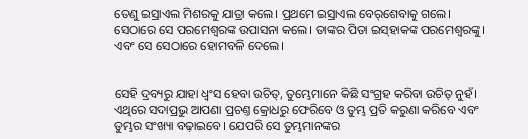ତେଣୁ ଇସ୍ରାଏଲ ମିଶରକୁ ଯାତ୍ରା କଲେ। ପ୍ରଥମେ ଇସ୍ରାଏଲ ‌ବେ‌ର୍‌ଶେବାକୁ ଗଲେ। ସେଠାରେ ସେ ପରମେଶ୍ୱରଙ୍କ ଉପାସନା କଲେ। ତାଙ୍କର ପିତା ଇ‌ସ୍‌ହାକଙ୍କ ପରମେଶ୍ୱରଙ୍କୁ। ଏବଂ ସେ ସେଠାରେ ହୋମବଳି ଦେଲେ।


ସେହି ଦ୍ରବ୍ୟରୁ ଯାହା ଧ୍ୱଂସ ହେବା ଉଚିତ୍, ତୁମ୍ଭେମାନେ କିଛି ସଂଗ୍ରହ କରିବା ଉଚିତ୍ ନୁହଁ। ଏଥିରେ ସଦାପ୍ରଭୁ ଆପଣା ପ୍ରଚଣ୍ତ କ୍ରୋଧରୁ ଫେରିବେ ଓ ତୁମ୍ଭ ପ୍ରତି କରୁଣା କରିବେ ଏବଂ ତୁମ୍ଭର ସଂଖ୍ୟା ବଢ଼ାଇବେ। ଯେପରି ସେ ତୁମ୍ଭମାନଙ୍କର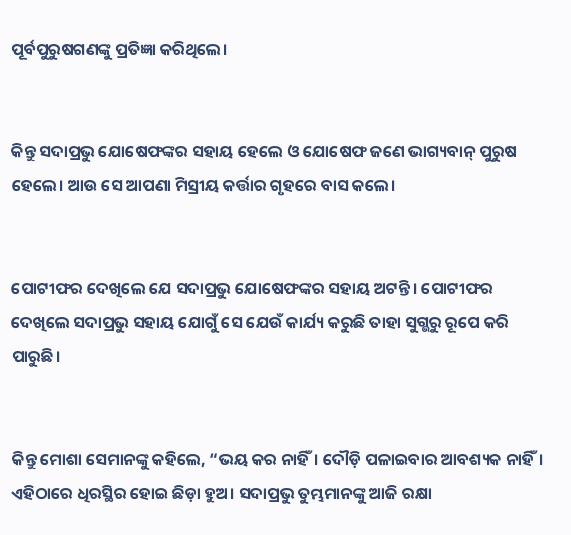ପୂର୍ବପୁରୁଷଗଣଙ୍କୁ ପ୍ରତିଜ୍ଞା କରିଥିଲେ।


କିନ୍ତୁ ସଦାପ୍ରଭୁ ଯୋଷେଫଙ୍କର ସହାୟ ହେଲେ ଓ ଯୋଷେଫ ଜଣେ ଭାଗ୍ୟବାନ୍ ପୁରୁଷ ହେଲେ। ଆଉ ସେ ଆପଣା ମିସ୍ରୀୟ କର୍ତ୍ତାର ଗୃହରେ ବାସ କଲେ।


ପୋଟୀଫର ଦେଖିଲେ ଯେ ସଦାପ୍ରଭୁ ଯୋଷେଫଙ୍କର ସହାୟ ଅଟନ୍ତି। ପୋଟୀଫର ଦେଖିଲେ ସଦାପ୍ରଭୁ ସହାୟ ଯୋଗୁଁ ସେ ଯେଉଁ କାର୍ଯ୍ୟ କରୁଛି ତାହା ସୁଗ୍ଭରୁ ରୂପେ କରି ପାରୁଛି।


କିନ୍ତୁ ମୋଶା ସେମାନଙ୍କୁ କହିଲେ, “ଭୟ କର ନାହିଁ। ଦୌଡ଼ି ପଳାଇବାର ଆବଶ୍ୟକ ନାହିଁ। ଏହିଠାରେ ଧିରସ୍ଥିର ହୋଇ ଛିଡ଼ା ହୁଅ। ସଦାପ୍ରଭୁ ତୁମ୍ଭମାନଙ୍କୁ ଆଜି ରକ୍ଷା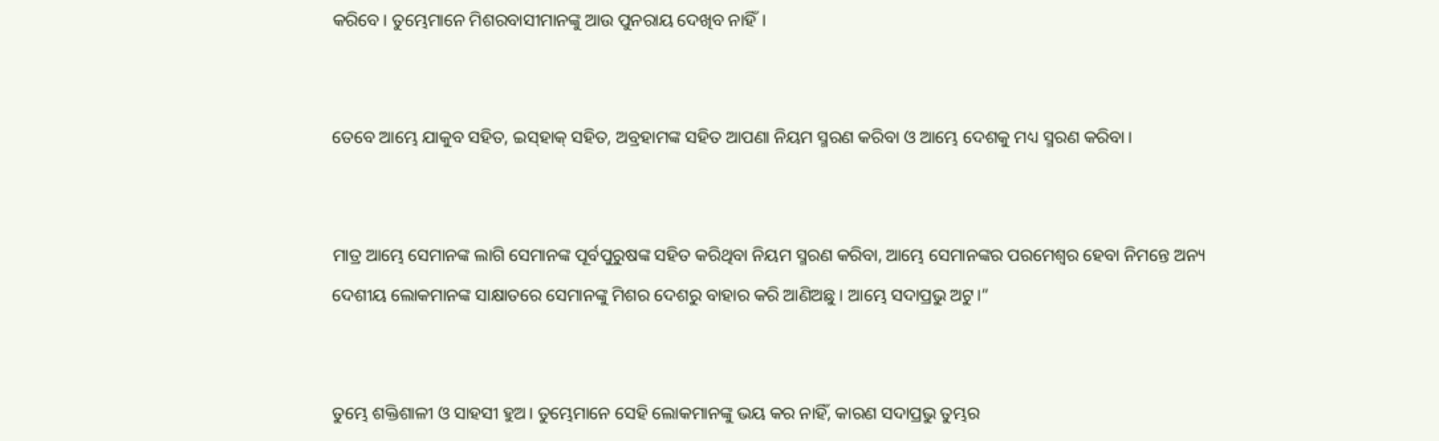କରିବେ। ତୁମ୍ଭେମାନେ ମିଶରବାସୀମାନଙ୍କୁ ଆଉ ପୁନରାୟ ଦେଖିବ ନାହିଁ।


ତେବେ ଆମ୍ଭେ ଯାକୁବ ସହିତ, ଇ‌‌‌ସ୍‌‌‌ହାକ୍ ସହିତ, ଅବ୍ରହାମଙ୍କ ସହିତ ଆପଣା ନିୟମ ସ୍ମରଣ କରିବା ଓ ଆମ୍ଭେ ଦେଶକୁ ମଧ୍ୟ ସ୍ମରଣ କରିବା।


ମାତ୍ର ଆମ୍ଭେ ସେମାନଙ୍କ ଲାଗି ସେମାନଙ୍କ ପୂର୍ବପୁରୁଷଙ୍କ ସହିତ କରିଥିବା ନିୟମ ସ୍ମରଣ କରିବା, ଆମ୍ଭେ ସେମାନଙ୍କର ପରମେଶ୍ୱର ହେବା ନିମନ୍ତେ ଅନ୍ୟ ଦେଶୀୟ ଲୋକମାନଙ୍କ ସାକ୍ଷାତରେ ସେମାନଙ୍କୁ ମିଶର ଦେଶରୁ ବାହାର କରି ଆଣିଅଛୁ। ଆମ୍ଭେ ସଦାପ୍ରଭୁ ଅଟୁ।”


ତୁମ୍ଭେ ଶକ୍ତିଶାଳୀ ଓ ସାହସୀ ହୁଅ। ତୁମ୍ଭେମାନେ ସେହି ଲୋକମାନଙ୍କୁ ଭୟ କର ନାହିଁ, କାରଣ ସଦାପ୍ରଭୁ ତୁମ୍ଭର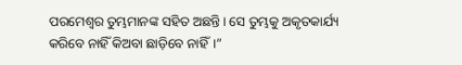ପରମେଶ୍ୱର ତୁମ୍ଭମାନଙ୍କ ସହିତ ଅଛନ୍ତି। ସେ ତୁମ୍ଭକୁ ଅକୃତକାର୍ଯ୍ୟ କରିବେ ନାହିଁ କିଅବା ଛାଡ଼ିବେ ନାହିଁ।”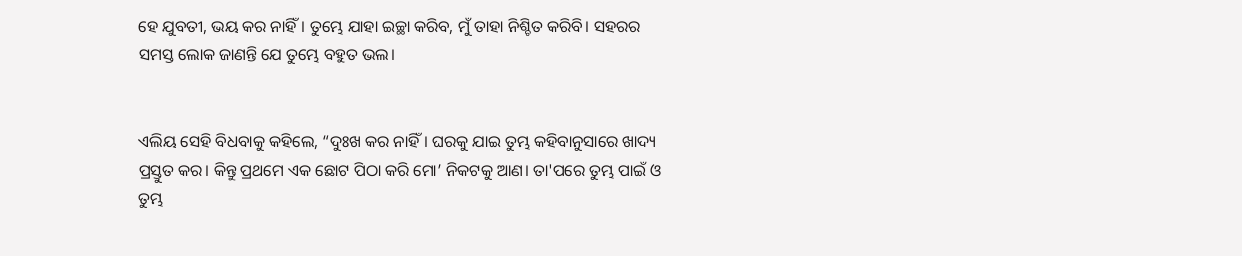ହେ ଯୁବତୀ, ଭୟ କର ନାହିଁ। ତୁମ୍ଭେ ଯାହା ଇଚ୍ଛା କରିବ, ମୁଁ ତାହା ନିଶ୍ଚିତ କରିବି। ସହରର ସମସ୍ତ ଲୋକ ଜାଣନ୍ତି ଯେ ତୁମ୍ଭେ ବହୁତ ଭଲ।


ଏଲିୟ ସେହି ବିଧବାକୁ କହିଲେ, “ଦୁଃଖ କର ନାହିଁ। ଘରକୁ ଯାଇ ତୁମ୍ଭ କହିବାନୁସାରେ ଖାଦ୍ୟ ପ୍ରସ୍ତୁତ କର। କିନ୍ତୁ ପ୍ରଥମେ ଏକ ଛୋଟ ପିଠା କରି ମୋ’ ନିକଟକୁ ଆଣ। ତା'ପରେ ତୁମ୍ଭ ପାଇଁ ଓ ତୁମ୍ଭ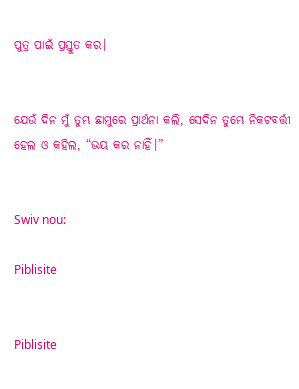ପୁତ୍ର ପାଇଁ ପ୍ରସ୍ତୁତ କର।


ଯେଉଁ ଦିନ ମୁଁ ତୁମ୍ଭ ଛାମୁରେ ପ୍ରାର୍ଥନା କଲି, ସେଦିନ ତୁମ୍ଭେ ନିକଟବର୍ତ୍ତୀ ହେଲ ଓ କହିଲ, “ଭୟ କର ନାହିଁ।”


Swiv nou:

Piblisite


Piblisite